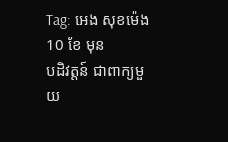Tag: អេង សុខម៉េង
10 ខែ មុន
បដិវត្តន៍ ជាពាក្យមួយ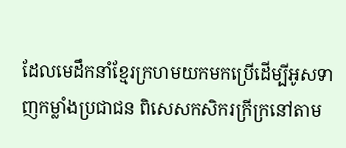ដែលមេដឹកនាំខ្មែរក្រហមយកមកប្រើដើម្បីអូសទាញកម្លាំងប្រជាជន ពិសេសកសិករក្រីក្រនៅតាម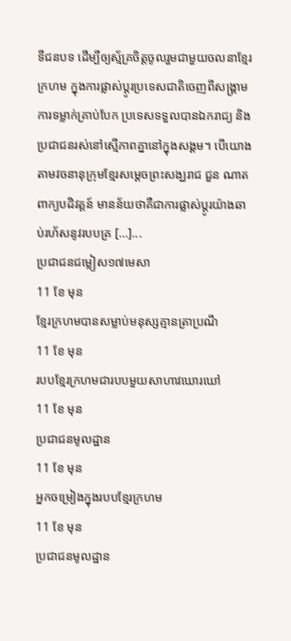ទីជនបទ ដើម្បីឲ្យស្ម័គ្រចិត្តចូលរួមជាមួយចលនាខ្មែរក្រហម ក្នុងការផ្លាស់ប្តូរប្រទេសជាតិចេញពីសង្គ្រាម ការទម្លាក់គ្រាប់បែក ប្រទេសទទួលបានឯករាជ្យ និងប្រជាជនរស់នៅស្មើភាពគ្នានៅក្នុងសង្គម។ បើយោងតាមវចនានុក្រុមខ្មែរសម្តេចព្រះសង្ឃរាជ ជួន ណាត ពាក្យបដិវត្តន៍ មានន័យថាគឺជាការផ្លាស់ប្ដូរយ៉ាងឆាប់រហ័សនូវរបបគ្រ […]...
ប្រជាជនជម្លៀស១៧មេសា
11 ខែ មុន
ខ្មែរក្រហមបានសម្លាប់មនុស្សគ្មានត្រាប្រណី
11 ខែ មុន
របបខ្មែរក្រហមជារបបមួយសាហាវឃោរឃៅ
11 ខែ មុន
ប្រជាជនមូលដ្ឋាន
11 ខែ មុន
អ្នកចម្រៀងក្នុងរបបខ្មែរក្រហម
11 ខែ មុន
ប្រជាជនមូលដ្ឋាន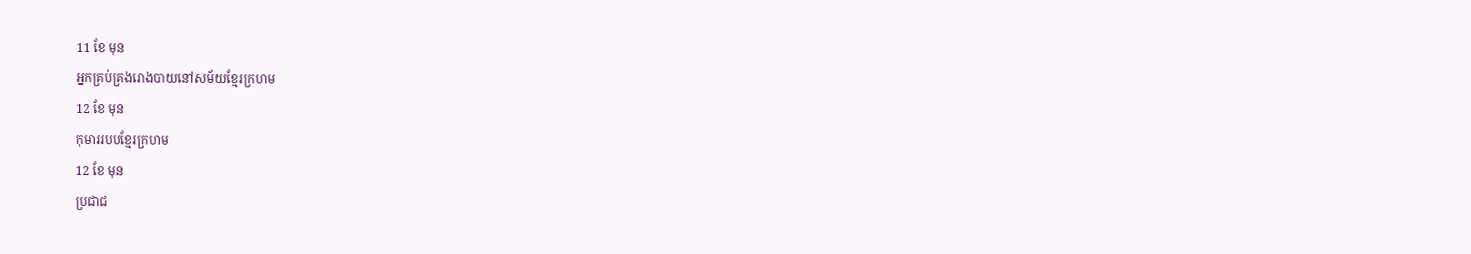11 ខែ មុន
អ្នកគ្រប់គ្រងរោងបាយនៅសម័យខ្មែរក្រហម
12 ខែ មុន
កុមាររបបខ្មែរក្រហម
12 ខែ មុន
ប្រជាជ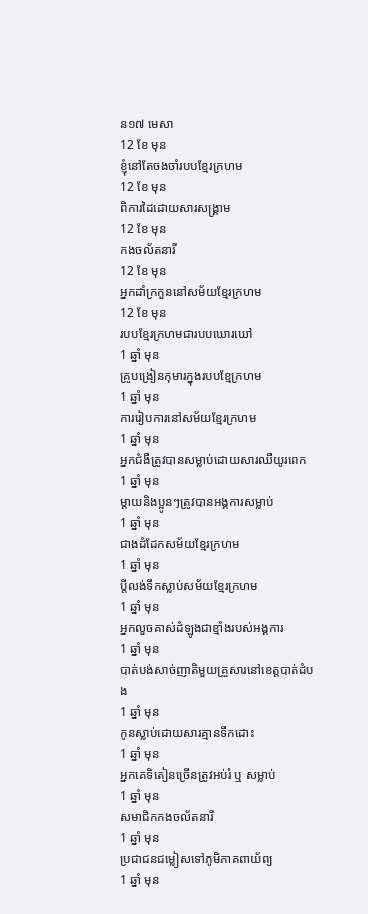ន១៧ មេសា
12 ខែ មុន
ខ្ញុំនៅតែចងចាំរបបខ្មែរក្រហម
12 ខែ មុន
ពិការដៃដោយសារសង្រ្គាម
12 ខែ មុន
កងចល័តនារី
12 ខែ មុន
អ្នកដាំក្រកួននៅសម័យខ្មែរក្រហម
12 ខែ មុន
របបខ្មែរក្រហមជារបបឃោរឃៅ
1 ឆ្នាំ មុន
គ្រូបង្រៀនកុមារក្នុងរបបខ្មែក្រហម
1 ឆ្នាំ មុន
ការរៀបការនៅសម័យខ្មែរក្រហម
1 ឆ្នាំ មុន
អ្នកជំងឺត្រូវបានសម្លាប់ដោយសារឈឺយូរពេក
1 ឆ្នាំ មុន
ម្តាយនិងប្អូនៗត្រូវបានអង្គការសម្លាប់
1 ឆ្នាំ មុន
ជាងដំដែកសម័យខ្មែរក្រហម
1 ឆ្នាំ មុន
ប្តីលង់ទឹកស្លាប់សម័យខ្មែរក្រហម
1 ឆ្នាំ មុន
អ្នកលួចគាស់ដំឡូងជាខ្មាំងរបស់អង្គការ
1 ឆ្នាំ មុន
បាត់បង់សាច់ញាតិមួយគ្រួសារនៅខេត្តបាត់ដំបង
1 ឆ្នាំ មុន
កូនស្លាប់ដោយសារគ្មានទឹកដោះ
1 ឆ្នាំ មុន
អ្នកគេទិតៀនច្រើនត្រូវអប់រំ ឬ សម្លាប់
1 ឆ្នាំ មុន
សមាជិកកងចល័តនារី
1 ឆ្នាំ មុន
ប្រជាជនជម្លៀសទៅភូមិភាគពាយ័ព្យ
1 ឆ្នាំ មុន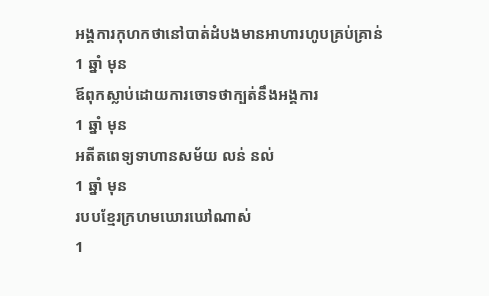អង្គការកុហកថានៅបាត់ដំបងមានអាហារហូបគ្រប់គ្រាន់
1 ឆ្នាំ មុន
ឪពុកស្លាប់ដោយការចោទថាក្បត់នឹងអង្គការ
1 ឆ្នាំ មុន
អតីតពេទ្យទាហានសម័យ លន់ នល់
1 ឆ្នាំ មុន
របបខ្មែរក្រហមឃោរឃៅណាស់
1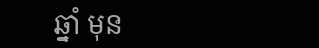ឆ្នាំ មុន